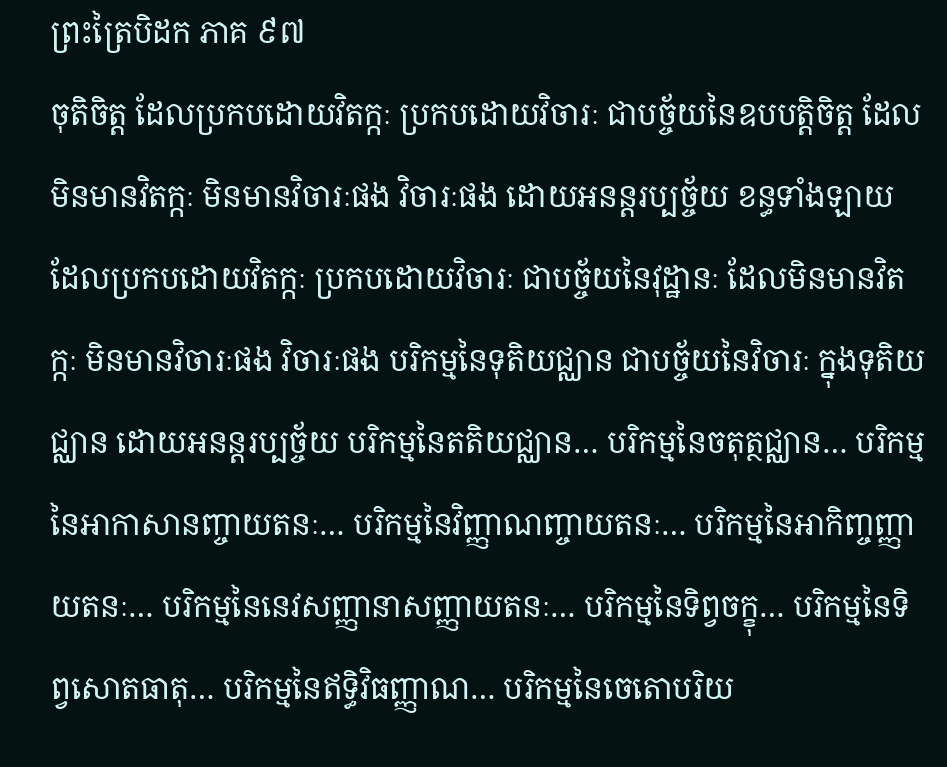ព្រះត្រៃបិដក ភាគ ៩៧
ចុតិចិត្ត ដែលប្រកបដោយវិតក្កៈ ប្រកបដោយវិចារៈ ជាបច្ច័យនៃឧបបត្តិចិត្ត ដែលមិនមានវិតក្កៈ មិនមានវិចារៈផង វិចារៈផង ដោយអនន្តរប្បច្ច័យ ខន្ធទាំងឡាយ ដែលប្រកបដោយវិតក្កៈ ប្រកបដោយវិចារៈ ជាបច្ច័យនៃវុដ្ឋានៈ ដែលមិនមានវិតក្កៈ មិនមានវិចារៈផង វិចារៈផង បរិកម្មនៃទុតិយជ្ឈាន ជាបច្ច័យនៃវិចារៈ ក្នុងទុតិយជ្ឈាន ដោយអនន្តរប្បច្ច័យ បរិកម្មនៃតតិយជ្ឈាន… បរិកម្មនៃចតុត្ថជ្ឈាន… បរិកម្មនៃអាកាសានញ្ចាយតនៈ… បរិកម្មនៃវិញ្ញាណញ្ចាយតនៈ… បរិកម្មនៃអាកិញ្ចញ្ញាយតនៈ… បរិកម្មនៃនេវសញ្ញានាសញ្ញាយតនៈ… បរិកម្មនៃទិព្វចក្ខុ… បរិកម្មនៃទិព្វសោតធាតុ… បរិកម្មនៃឥទ្ធិវិធញ្ញាណ… បរិកម្មនៃចេតោបរិយ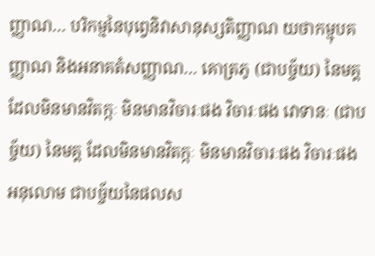ញ្ញាណ… បរិកម្មនៃបុព្វេនិវាសានុស្សតិញ្ញាណ យថាកម្មុបគញ្ញាណ និងអនាគតំសញ្ញាណ… គោត្រភូ (ជាបច្ច័យ) នៃមគ្គ ដែលមិនមានវិតក្កៈ មិនមានវិចារៈផង វិចារៈផង វោទានៈ (ជាបច្ច័យ) នៃមគ្គ ដែលមិនមានវិតក្កៈ មិនមានវិចារៈផង វិចារៈផង អនុលោម ជាបច្ច័យនៃផលស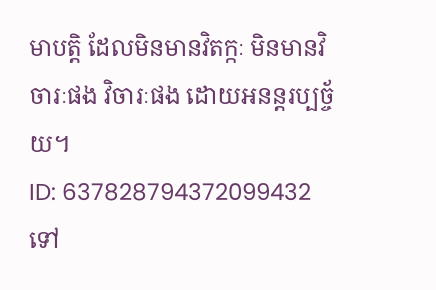មាបត្តិ ដែលមិនមានវិតក្កៈ មិនមានវិចារៈផង វិចារៈផង ដោយអនន្តរប្បច្ច័យ។
ID: 637828794372099432
ទៅ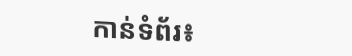កាន់ទំព័រ៖